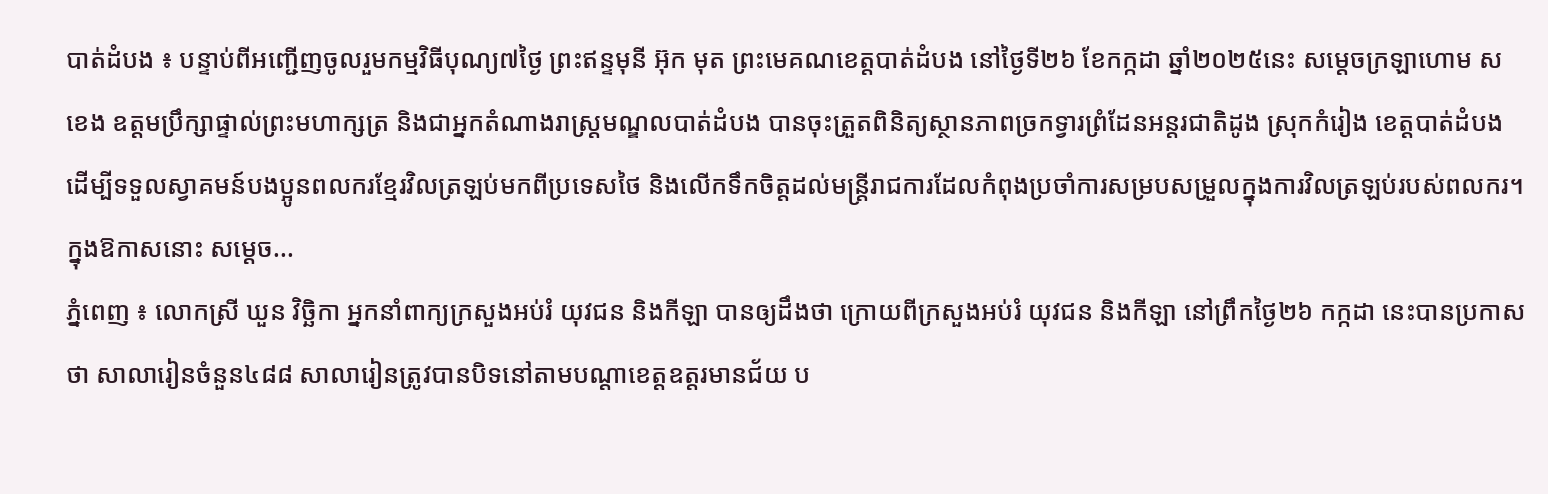បាត់ដំបង ៖ បន្ទាប់ពីអញ្ជើញចូលរួមកម្មវិធីបុណ្យ៧ថ្ងៃ ព្រះឥន្ទមុនី អ៊ុក មុត ព្រះមេគណខេត្តបាត់ដំបង នៅថ្ងៃទី២៦ ខែកក្កដា ឆ្នាំ២០២៥នេះ សម្តេចក្រឡាហោម ស ខេង ឧត្តមប្រឹក្សាផ្ទាល់ព្រះមហាក្សត្រ និងជាអ្នកតំណាងរាស្រ្តមណ្ឌលបាត់ដំបង បានចុះត្រួតពិនិត្យស្ថានភាពច្រកទ្វារព្រំដែនអន្តរជាតិដូង ស្រុកកំរៀង ខេត្តបាត់ដំបង ដើម្បីទទួលស្វាគមន៍បងប្អូនពលករខ្មែរវិលត្រឡប់មកពីប្រទេសថៃ និងលើកទឹកចិត្តដល់មន្រ្តីរាជការដែលកំពុងប្រចាំការសម្របសម្រួលក្នុងការវិលត្រឡប់របស់ពលករ។ ក្នុងឱកាសនោះ សម្ដេច...
ភ្នំពេញ ៖ លោកស្រី ឃួន វិច្ឆិកា អ្នកនាំពាក្យក្រសួងអប់រំ យុវជន និងកីឡា បានឲ្យដឹងថា ក្រោយពីក្រសួងអប់រំ យុវជន និងកីឡា នៅព្រឹកថ្ងៃ២៦ កក្កដា នេះបានប្រកាសថា សាលារៀនចំនួន៤៨៨ សាលារៀនត្រូវបានបិទនៅតាមបណ្ដាខេត្តឧត្តរមានជ័យ ប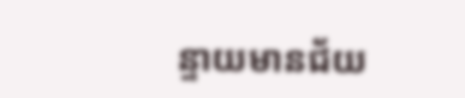ន្ទាយមានជ័យ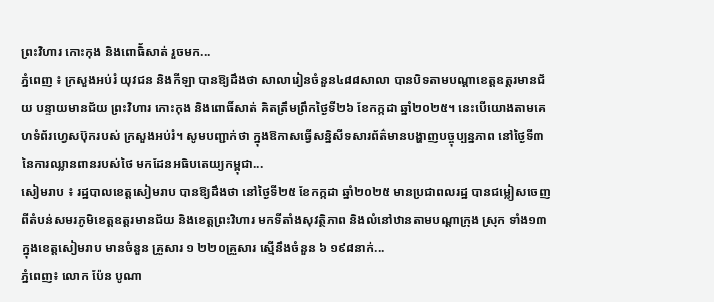ព្រះវិហារ កោះកុង និងពោធិ័សាត់ រួចមក...
ភ្នំពេញ ៖ ក្រសួងអប់រំ យុវជន និងកីឡា បានឱ្យដឹងថា សាលារៀនចំនួន៤៨៨សាលា បានបិទតាមបណ្ដាខេត្តឧត្តរមានជ័យ បន្ទាយមានជ័យ ព្រះវិហារ កោះកុង និងពោធិ៍សាត់ គិតត្រឹមព្រឹកថ្ងៃទី២៦ ខែកក្កដា ឆ្នាំ២០២៥។ នេះបើយោងតាមគេហទំព័រហ្វេសប៊ុករបស់ ក្រសួងអប់រំ។ សូមបញ្ជាក់ថា ក្នុងឱកាសធ្វើសន្និសីទសារព័ត៌មានបង្ហាញបច្ចុប្បន្នភាព នៅថ្ងៃទី៣ នៃការឈ្លានពានរបស់ថៃ មកដែនអធិបតេយ្យកម្ពុជា...
សៀមរាប ៖ រដ្ឋបាលខេត្តសៀមរាប បានឱ្យដឹងថា នៅថ្ងៃទី២៥ ខែកក្កដា ឆ្នាំ២០២៥ មានប្រជាពលរដ្ឋ បានជម្លៀសចេញពីតំបន់សមរភូមិខេត្តឧត្តរមានជ័យ និងខេត្តព្រះវិហារ មកទីតាំងសុវត្ថិភាព និងលំនៅឋានតាមបណ្តាក្រុង ស្រុក ទាំង១៣ ក្នុងខេត្តសៀមរាប មានចំនួន គ្រួសារ ១ ២២០គ្រួសារ ស្មើនឹងចំនួន ៦ ១៩៨នាក់...
ភ្នំពេញ៖ លោក ប៉ែន បូណា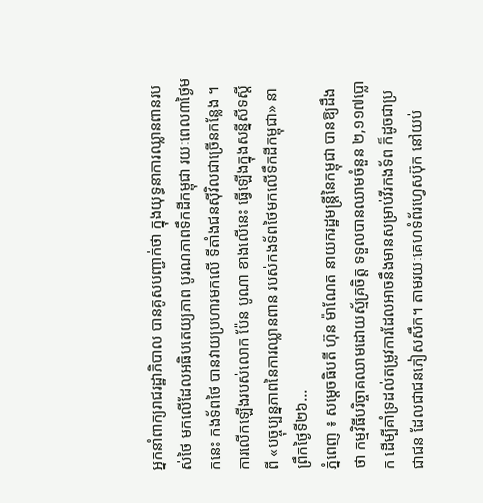អ្នកនាំពាក្យរាជរដ្ឋាភិបាល បានគូសបញ្ជាក់ថា ក្នុងយុទ្ធនាការឈ្លានពានរបស់ថៃ មកលើដែលអធិបតេយ្យភាព បូរណភាពទឹកដីកម្ពុជា រយៈពេល៣ថ្ងៃមកនេះ កងទ័ពថៃ បានវាយប្រហារមកលើ ទីតាំងជនស៊ីវិលជាច្រើនកន្លែង ។ ការលើកឡើងរបស់លោក ប៉ែន បូណា ខាងលើនេះ ធ្វើឡើងក្នុងសន្នីសីទស្តីពី «បច្ចុប្បន្នភាពនៃការឈ្លានពាន របស់កងទ័ពថៃមកលើទឹកដីកម្ពុជា» នាព្រឹកថ្ងៃទី២៦...
ភ្នំពេញ ៖ សម្ដេចធិបតី ហ៊ុន ម៉ាណែត នាយករដ្ឋមន្ដ្រីនៃកម្ពុជា បានឱ្យដឹងថា កម្មវិធីបរិច្ចាគឈាមដោយស្ម័គ្រចិត្ត ទទួលបានឈាមចំនួន ២,១១៧ប្លោក ដើម្បីគាំទ្រដល់តម្រូវការដែលអាចនឹងមានសម្រាប់វីរកងទ័ព ក៏ដូចជាប្រជាជន ដែលជាជនភៀសសឹក។ តាមរយៈគេហទំព័រហ្វេសប៊ុក នៅយប់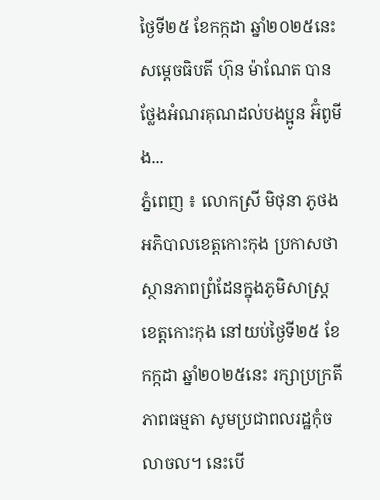ថ្ងៃទី២៥ ខែកក្កដា ឆ្នាំ២០២៥នេះ សម្ដេចធិបតី ហ៊ុន ម៉ាណែត បានថ្លែងអំណរគុណដល់បងប្អូន អ៊ំពូមីង...
ភ្នំពេញ ៖ លោកស្រី មិថុនា ភូថង អភិបាលខេត្តកោះកុង ប្រកាសថា ស្ថានភាពព្រំដែនក្នុងភូមិសាស្ត្រខេត្តកោះកុង នៅយប់ថ្ងៃទី២៥ ខែកក្កដា ឆ្នាំ២០២៥នេះ រក្សាប្រក្រតីភាពធម្មតា សូមប្រជាពលរដ្ឋកុំចលាចល។ នេះបើ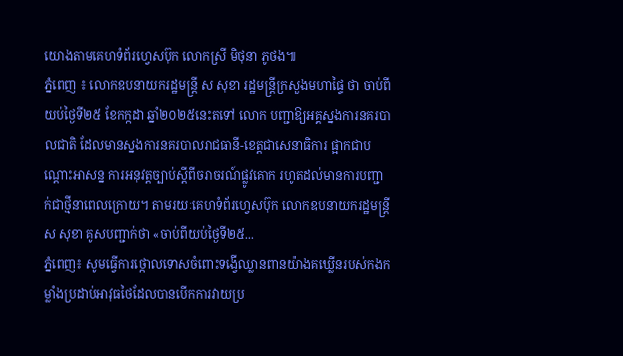យោងតាមគេហទំព័រហ្វេសប៊ុក លោកស្រី មិថុនា ភូថង៕
ភ្នំពេញ ៖ លោកឧបនាយករដ្ឋមន្ដ្រី ស សុខា រដ្ឋមន្ដ្រីក្រសួងមហាផ្ទៃ ថា ចាប់ពីយប់ថ្ងៃទី២៥ ខែកក្កដា ឆ្នាំ២០២៥នេះតទៅ លោក បញ្ជាឱ្យអគ្គស្នងការនគរបាលជាតិ ដែលមានស្នងការនគរបាលរាជធានី-ខេត្តជាសេនាធិការ ផ្អាកជាបណ្ដោះអាសន្ន ការអនុវត្តច្បាប់ស្ដីពីចរាចរណ៍ផ្លូវគោក រហូតដល់មានការបញ្ជាក់ជាថ្មីនាពេលក្រោយ។ តាមរយៈគេហទំព័រហ្វេសប៊ុក លោកឧបនាយករដ្ឋមន្ដ្រី ស សុខា គូសបញ្ជាក់ថា «ចាប់ពីយប់ថ្ងៃទី២៥...
ភ្នំពេញ៖ សូមធ្វើការថ្កោលទោសចំពោះទង្វើឈ្លានពានយ៉ាងគឃ្លើនរបស់កងកម្លាំងប្រដាប់អាវុធថៃដែលបានបើកការវាយប្រ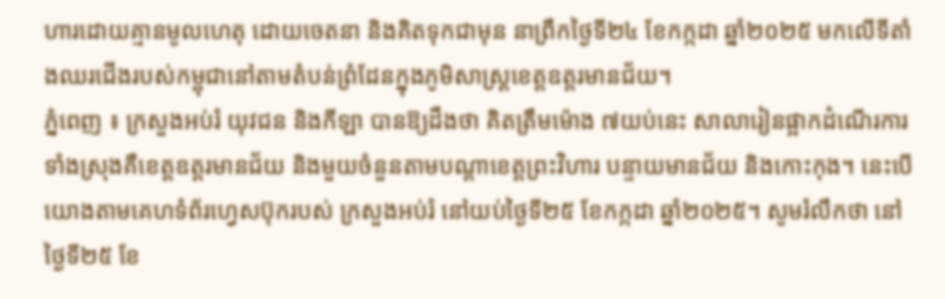ហារដោយគ្មានមូលហេតុ ដោយចេតនា និងគិតទុកជាមុន នាព្រឹកថ្ងៃទី២៤ ខែកក្កដា ឆ្នាំ២០២៥ មកលើទីតាំងឈរជើងរបស់កម្ពុជានៅតាមតំបន់ព្រំដែនក្នុងភូមិសាស្ដ្រខេត្តឧត្តរមានជ័យ។
ភ្នំពេញ ៖ ក្រសួងអប់រំ យុវជន និងកីឡា បានឱ្យដឹងថា គិតត្រឹមម៉ោង ៧យប់នេះ សាលារៀនផ្អាកដំណើរការទាំងស្រុងគឺខេត្តឧត្តរមានជ័យ និងមួយចំនួនតាមបណ្តាខេត្តព្រះវិហារ បន្ទាយមានជ័យ និងកោះកុង។ នេះបើយោងតាមគេហទំព័រហ្វេសប៊ុករបស់ ក្រសួងអប់រំ នៅយប់ថ្ងៃទី២៥ ខែកក្កដា ឆ្នាំ២០២៥។ សូមរំលឹកថា នៅថ្ងៃទី២៥ ខែ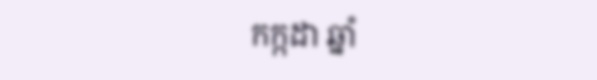កក្កដា ឆ្នាំ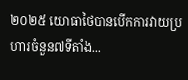២០២៥ យោធាថៃបានបើកការវាយប្រហារចំនួន៧ទីតាំង...